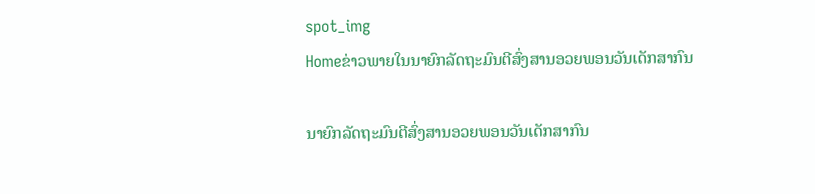spot_img
Homeຂ່າວພາຍໃນນາຍົກລັດຖະມົນຕີສົ່ງສານອວຍພອນວັນເດັກສາກົນ

ນາຍົກລັດຖະມົນຕີສົ່ງສານອວຍພອນວັນເດັກສາກົນ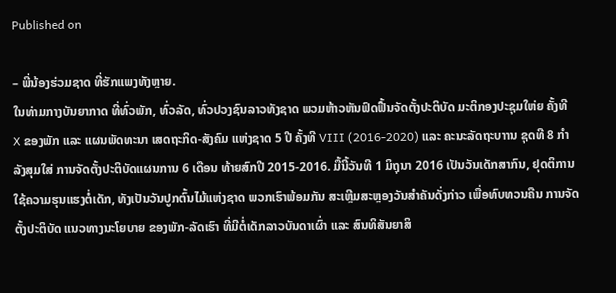Published on

– ພີ່ນ້ອງຮ່ວມຊາດ ທີ່ຮັກແພງທັງຫຼາຍ.
ໃນທ່າມກາງບັນຍາກາດ ທີ່ທົ່ວພັກ, ທົ່ວລັດ, ທົ່ວປວງຊົນລາວທັງຊາດ ພວມຫ້າວຫັນຟົດຟື້ນຈັດຕັ້ງປະຕິບັດ ມະຕິກອງປະຊຸມໃຫ່ຍ ຄັ້ງທີ X ຂອງພັກ ແລະ ແຜນພັດທະນາ ເສດຖະກິດ-ສັງຄົມ ແຫ່ງຊາດ 5 ປີ ຄັ້ງທີ VIII (2016-2020) ແລະ ຄະນະລັດຖະບາານ ຊຸດທີ 8 ກໍາລັງສຸມໃສ່ ການຈັດຕັ້ງປະຕິບັດແຜນການ 6 ເດືອນ ທ້າຍສົກປີ 2015-2016. ມື້ນີ້ວັນທີ 1 ມິຖຸນາ 2016 ເປັນວັນເດັກສາກົນ, ຢຸດຕິການໃຊ້ຄວາມຮຸນແຮງຕໍ່ເດັກ, ທັງເປັນວັນປູກຕົ້ນໄມ້ແຫ່ງຊາດ ພວກເຮົາພ້ອມກັນ ສະເຫຼີມສະຫຼອງວັນສຳຄັນດັ່ງກ່າວ ເພື່ອທົບທວນຄືນ ການຈັດຕັ້ງປະຕິບັດ ແນວທາງນະໂຍບາຍ ຂອງພັກ-ລັດເຮົາ ທີ່ມີຕໍ່ເດັກລາວບັນດາເຜົ່າ ແລະ ສົນທິສັນຍາສິ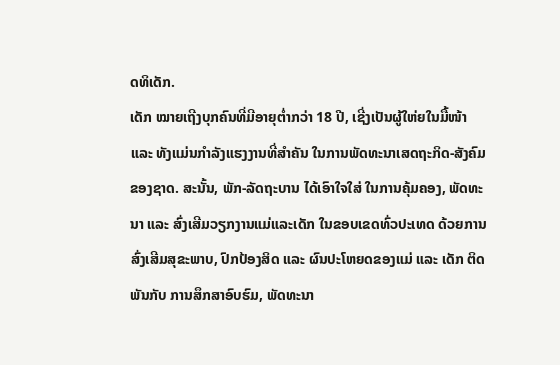ດທິເດັກ.
ເດັກ ໝາຍເຖີງບຸກຄົນທີ່ມີອາຍຸຕໍ່າກວ່າ 18 ປີ, ເຊີ່ງເປັນຜູ້ໃຫ່ຍໃນມື້ໜ້າ ແລະ ທັງແມ່ນກຳລັງແຮງງານທີ່ສຳຄັນ ໃນການພັດທະນາເສດຖະກິດ-ສັງຄົມຂອງຊາດ. ສະນັ້ນ, ພັກ-ລັດຖະບານ ໄດ້ເອົາໃຈໃສ່ ໃນການຄຸ້ມຄອງ, ພັດທະນາ ແລະ ສົ່ງເສີມວຽກງານແມ່ແລະເດັກ ໃນຂອບເຂດທົ່ວປະເທດ ດ້ວຍການສົ່ງເສີມສຸຂະພາບ, ປົກປ້ອງສິດ ແລະ ຜົນປະໂຫຍດຂອງແມ່ ແລະ ເດັກ ຕິດພັນກັບ ການສຶກສາອົບຮົມ, ພັດທະນາ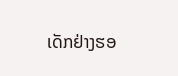ເດັກຢ່າງຮອ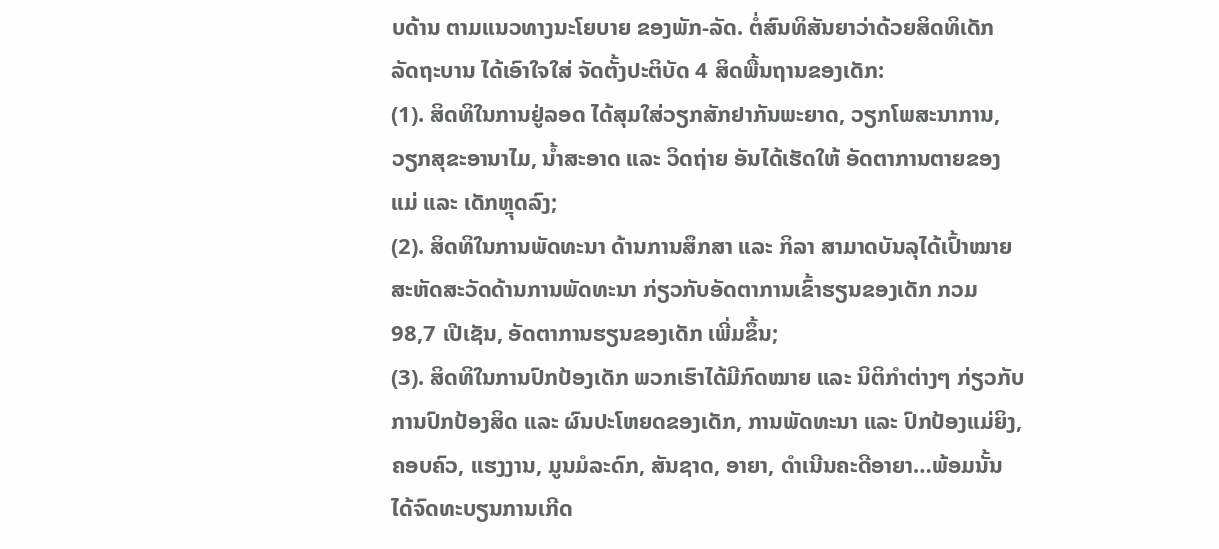ບດ້ານ ຕາມແນວທາງນະໂຍບາຍ ຂອງພັກ-ລັດ. ຕໍ່ສົນທິສັນຍາວ່າດ້ວຍສິດທິເດັກ ລັດຖະບານ ໄດ້ເອົາໃຈໃສ່ ຈັດຕັ້ງປະຕິບັດ 4 ສິດພື້ນຖານຂອງເດັກ:
(1). ສິດທິໃນການຢູ່ລອດ ໄດ້ສຸມໃສ່ວຽກສັກຢາກັນພະຍາດ, ວຽກໂພສະນາການ, ວຽກສຸຂະອານາໄມ, ນໍ້າສະອາດ ແລະ ວິດຖ່າຍ ອັນໄດ້ເຮັດໃຫ້ ອັດຕາການຕາຍຂອງແມ່ ແລະ ເດັກຫຼຸດລົງ;
(2). ສິດທິໃນການພັດທະນາ ດ້ານການສຶກສາ ແລະ ກິລາ ສາມາດບັນລຸໄດ້ເປົ້າໝາຍ ສະຫັດສະວັດດ້ານການພັດທະນາ ກ່ຽວກັບອັດຕາການເຂົ້າຮຽນຂອງເດັກ ກວມ 98,7 ເປີເຊັນ, ອັດຕາການຮຽນຂອງເດັກ ເພີ່ມຂຶ້ນ;
(3). ສິດທິໃນການປົກປ້ອງເດັກ ພວກເຮົາໄດ້ມີກົດໝາຍ ແລະ ນິຕິກຳຕ່າງໆ ກ່ຽວກັບການປົກປ້ອງສິດ ແລະ ຜົນປະໂຫຍດຂອງເດັກ, ການພັດທະນາ ແລະ ປົກປ້ອງແມ່ຍິງ, ຄອບຄົວ, ແຮງງານ, ມູນມໍລະດົກ, ສັນຊາດ, ອາຍາ, ດຳເນີນຄະດີອາຍາ…ພ້ອມນັ້ນ ໄດ້ຈົດທະບຽນການເກີດ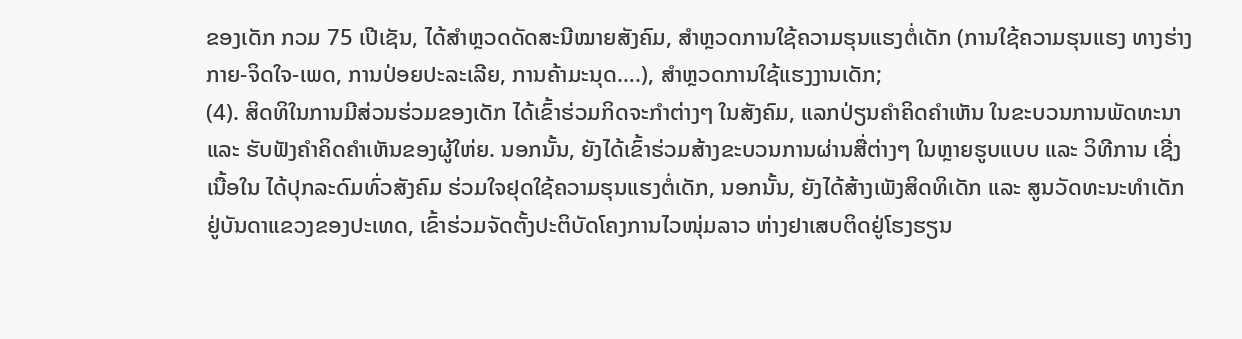ຂອງເດັກ ກວມ 75 ເປີເຊັນ, ໄດ້ສໍາຫຼວດດັດສະນີໝາຍສັງຄົມ, ສໍາຫຼວດການໃຊ້ຄວາມຮຸນແຮງຕໍ່ເດັກ (ການໃຊ້ຄວາມຮຸນແຮງ ທາງຮ່າງກາຍ-ຈິດໃຈ-ເພດ, ການປ່ອຍປະລະເລີຍ, ການຄ້າມະນຸດ….), ສໍາຫຼວດການໃຊ້ແຮງງານເດັກ;
(4). ສິດທິໃນການມີສ່ວນຮ່ວມຂອງເດັກ ໄດ້ເຂົ້າຮ່ວມກິດຈະກໍາຕ່າງໆ ໃນສັງຄົມ, ແລກປ່ຽນຄຳຄິດຄຳເຫັນ ໃນຂະບວນການພັດທະນາ ແລະ ຮັບຟັງຄຳຄິດຄຳເຫັນຂອງຜູ້ໃຫ່ຍ. ນອກນັ້ນ, ຍັງໄດ້ເຂົ້າຮ່ວມສ້າງຂະບວນການຜ່ານສື່ຕ່າງໆ ໃນຫຼາຍຮູບແບບ ແລະ ວິທີການ ເຊີ່ງເນື້ອໃນ ໄດ້ປຸກລະດົມທົ່ວສັງຄົມ ຮ່ວມໃຈຢຸດໃຊ້ຄວາມຮຸນແຮງຕໍ່ເດັກ, ນອກນັ້ນ, ຍັງໄດ້ສ້າງເພັງສິດທິເດັກ ແລະ ສູນວັດທະນະທຳເດັກ ຢູ່ບັນດາແຂວງຂອງປະເທດ, ເຂົ້າຮ່ວມຈັດຕັ້ງປະຕິບັດໂຄງການໄວໜຸ່ມລາວ ຫ່າງຢາເສບຕິດຢູ່ໂຮງຮຽນ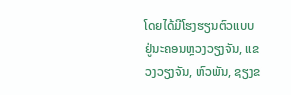ໂດຍໄດ້ມີໂຮງຮຽນຕົວແບບ ຢູ່ນະຄອນຫຼວງວຽງຈັນ, ແຂວງວຽງຈັນ, ຫົວພັນ, ຊຽງຂ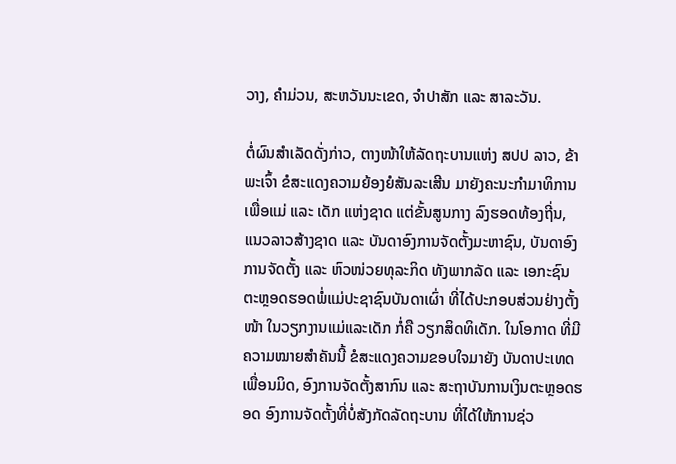ວາງ, ຄໍາມ່ວນ, ສະຫວັນນະເຂດ, ຈໍາປາສັກ ແລະ ສາລະວັນ.

ຕໍ່ຜົນສຳເລັດດັ່ງກ່າວ, ຕາງໜ້າໃຫ້ລັດຖະບານແຫ່ງ ສປປ ລາວ, ຂ້າພະເຈົ້າ ຂໍສະແດງຄວາມຍ້ອງຍໍສັນລະເສີນ ມາຍັງຄະນະກຳມາທິການເພື່ອແມ່ ແລະ ເດັກ ແຫ່ງຊາດ ແຕ່ຂັ້ນສູນກາງ ລົງຮອດທ້ອງຖີ່ນ, ແນວລາວສ້າງຊາດ ແລະ ບັນດາອົງການຈັດຕັ້ງມະຫາຊົນ, ບັນດາອົງການຈັດຕັ້ງ ແລະ ຫົວໜ່ວຍທຸລະກິດ ທັງພາກລັດ ແລະ ເອກະຊົນ ຕະຫຼອດຮອດພໍ່ແມ່ປະຊາຊົນບັນດາເຜົ່າ ທີ່ໄດ້ປະກອບສ່ວນຢ່າງຕັ້ງໜ້າ ໃນວຽກງານແມ່ແລະເດັກ ກໍ່ຄື ວຽກສິດທິເດັກ. ໃນໂອກາດ ທີ່ມີຄວາມໝາຍສຳຄັນນີ້ ຂໍສະແດງຄວາມຂອບໃຈມາຍັງ ບັນດາປະເທດເພື່ອນມິດ, ອົງການຈັດຕັ້ງສາກົນ ແລະ ສະຖາບັນການເງິນຕະຫຼອດຮອດ ອົງການຈັດຕັ້ງທີ່ບໍ່ສັງກັດລັດຖະບານ ທີ່ໄດ້ໃຫ້ການຊ່ວ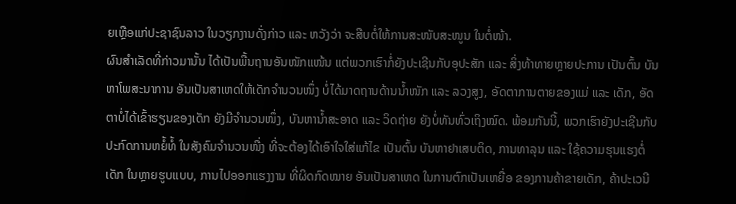ຍເຫຼືອແກ່ປະຊາຊົນລາວ ໃນວຽກງານດັ່ງກ່າວ ແລະ ຫວັງວ່າ ຈະສືບຕໍ່ໃຫ້ການສະໜັບສະໜູນ ໃນຕໍ່ໜ້າ.
ຜົນສຳເລັດທີ່ກ່າວມານັ້ນ ໄດ້ເປັນພື້ນຖານອັນໜັກແໜ້ນ ແຕ່ພວກເຮົາກໍ່ຍັງປະເຊີນກັບອຸປະສັກ ແລະ ສິ່ງທ້າທາຍຫຼາຍປະການ ເປັນຕົ້ນ ບັນຫາໂພສະນາການ ອັນເປັນສາເຫດໃຫ້ເດັກຈຳນວນໜຶ່ງ ບໍ່ໄດ້ມາດຖານດ້ານນໍ້າໜັກ ແລະ ລວງສູງ, ອັດຕາການຕາຍຂອງແມ່ ແລະ ເດັກ, ອັດຕາບໍ່ໄດ້ເຂົ້າຮຽນຂອງເດັກ ຍັງມີຈຳນວນໜຶ່ງ, ບັນຫານໍ້າສະອາດ ແລະ ວິດຖ່າຍ ຍັງບໍ່ທັນທົ່ວເຖິງໝົດ. ພ້ອມກັນນີ້, ພວກເຮົາຍັງປະເຊີນກັບປະກົດການຫຍໍ້ທໍ້ ໃນສັງຄົມຈຳນວນໜື່ງ ທີ່ຈະຕ້ອງໄດ້ເອົາໃຈໃສ່ແກ້ໄຂ ເປັນຕົ້ນ ບັນຫາຢາເສບຕິດ, ການທາລຸນ ແລະ ໃຊ້ຄວາມຮຸນແຮງຕໍ່ເດັກ ໃນຫຼາຍຮູບແບບ, ການໄປອອກແຮງງານ ທີ່ຜິດກົດໝາຍ ອັນເປັນສາເຫດ ໃນການຕົກເປັນເຫຍື່ອ ຂອງການຄ້າຂາຍເດັກ, ຄ້າປະເວນີ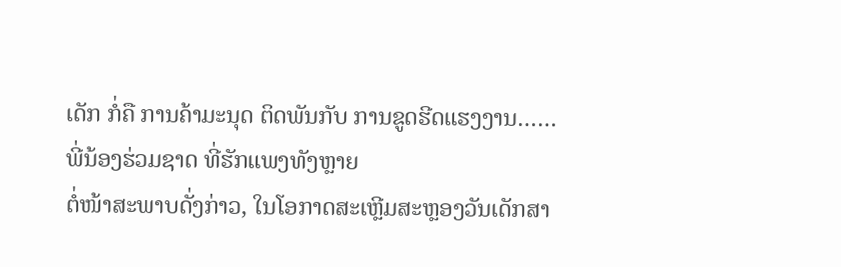ເດັກ ກໍ່ຄື ການຄ້າມະນຸດ ຕິດພັນກັບ ການຂູດຮີດແຮງງານ……
ພີ່ນ້ອງຮ່ວມຊາດ ທີ່ຮັກແພງທັງຫຼາຍ
ຕໍ່ໜ້າສະພາບດັ່ງກ່າວ, ໃນໂອກາດສະເຫຼີມສະຫຼອງວັນເດັກສາ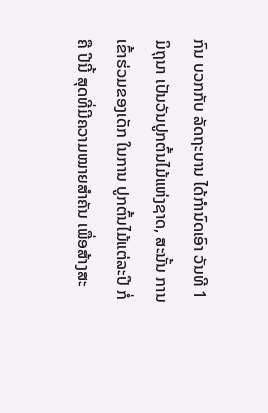ກົນ ບວກກັບ ລັດຖະບານ ໄດ້ກຳນົດເອົາ ວັນທີ 1 ມິຖຸນາ ເປັນວັນປູກຕົ້ນໄມ້ແຫ່ງຊາດ, ສະນັ້ນ ການເຂົ້າຮ່ວມຂອງເດັກ ໃນການ ປູກຕົ້ນໄມ້ແຕ່ລະປີ ກໍ່ຄື ປີນີ້ ສຸດທີ່ມີຄວາມໝາຍສຳຄັນ ເພື່ອສ້າງສະ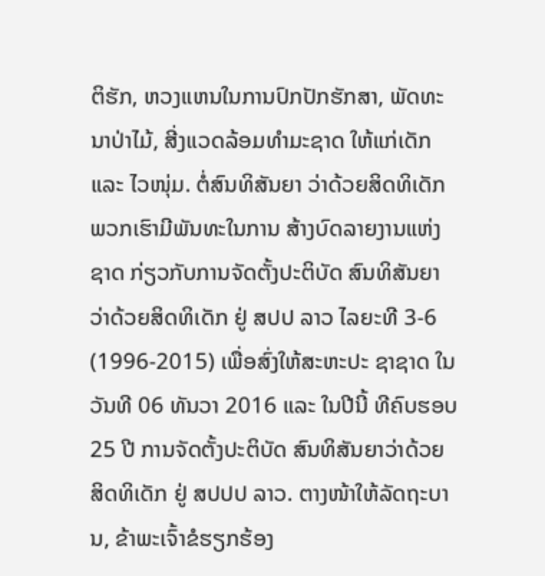ຕິຮັກ, ຫວງແຫນໃນການປົກປັກຮັກສາ, ພັດທະນາປ່າໄມ້, ສີ່ງແວດລ້ອມທໍາມະຊາດ ໃຫ້ແກ່ເດັກ ແລະ ໄວໜຸ່ມ. ຕໍ່ສົນທິສັນຍາ ວ່າດ້ວຍສິດທິເດັກ ພວກເຮົາມີພັນທະໃນການ ສ້າງບົດລາຍງານແຫ່ງຊາດ ກ່ຽວກັບການຈັດຕັ້ງປະຕິບັດ ສົນທິສັນຍາວ່າດ້ວຍສິດທິເດັກ ຢູ່ ສປປ ລາວ ໄລຍະທີ 3-6 (1996-2015) ເພື່ອສົ່ງໃຫ້ສະຫະປະ ຊາຊາດ ໃນວັນທີ 06 ທັນວາ 2016 ແລະ ໃນປີນີ້ ທີຄົບຮອບ 25 ປີ ການຈັດຕັ້ງປະຕິບັດ ສົນທິສັນຍາວ່າດ້ວຍສິດທິເດັກ ຢູ່ ສປປປ ລາວ. ຕາງໜ້າໃຫ້ລັດຖະບານ, ຂ້າພະເຈົ້າຂໍຮຽກຮ້ອງ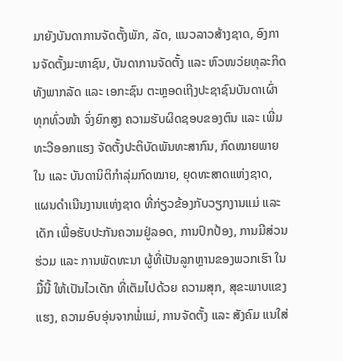ມາຍັງບັນດາການຈັດຕັ້ງພັກ, ລັດ, ແນວລາວສ້າງຊາດ, ອົງການຈັດຕັ້ງມະຫາຊົນ, ບັນດາການຈັດຕັ້ງ ແລະ ຫົວໜວ່ຍທຸລະກິດ ທັງພາກລັດ ແລະ ເອກະຊົນ ຕະຫຼອດເຖີງປະຊາຊົນບັນດາເຜົ່າທຸກທົ່ວໜ້າ ຈົ່ງຍົກສູງ ຄວາມຮັບຜິດຊອບຂອງຕົນ ແລະ ເພີ່ມທະວີອອກແຮງ ຈັດຕັ້ງປະຕິບັດພັນທະສາກົນ, ກົດໝາຍພາຍໃນ ແລະ ບັນດານິຕິກຳລຸ່ມກົດໝາຍ, ຍຸດທະສາດແຫ່ງຊາດ, ແຜນດຳເນີນງານແຫ່ງຊາດ ທີ່ກ່ຽວຂ້ອງກັບວຽກງານແມ່ ແລະ ເດັກ ເພື່ອຮັບປະກັນຄວາມຢູ່ລອດ, ການປົກປ້ອງ, ການມີສ່ວນຮ່ວມ ແລະ ການພັດທະນາ ຜູ້ທີ່ເປັນລູກຫຼານຂອງພວກເຮົາ ໃນມື້ນີ້ ໃຫ້ເປັນໄວເດັກ ທີ່ເຕັມໄປດ້ວຍ ຄວາມສຸກ, ສຸຂະພາບແຂງແຮງ, ຄວາມອົບອຸ່ນຈາກພໍ່ແມ່, ການຈັດຕັ້ງ ແລະ ສັງຄົມ ແນໃສ່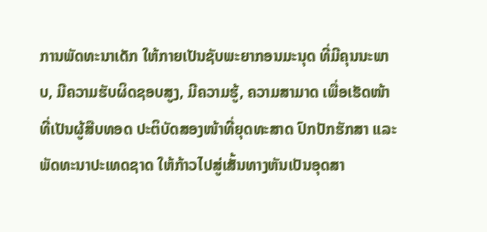ການພັດທະນາເດັກ ໃຫ້ກາຍເປັນຊັບພະຍາກອນມະນຸດ ທີ່ມີຄຸນນະພາບ, ມີຄວາມຮັບຜິດຊອບສູງ, ມີຄວາມຮູ້, ຄວາມສາມາດ ເພື່ອເຮັດໜ້າທີ່ເປັນຜູ້ສືບທອດ ປະຕິບັດສອງໜ້າທີ່ຍຸດທະສາດ ປົກປັກຮັກສາ ແລະ ພັດທະນາປະເທດຊາດ ໃຫ້ກ້າວໄປສູ່ເສັ້ນທາງຫັນເປັນອຸດສາ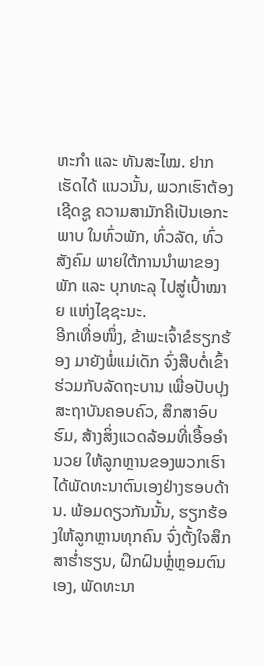ຫະກຳ ແລະ ທັນສະໄໝ. ຢາກເຮັດໄດ້ ແນວນັ້ນ, ພວກເຮົາຕ້ອງເຊີດຊູ ຄວາມສາມັກຄີເປັນເອກະພາບ ໃນທົ່ວພັກ, ທົ່ວລັດ, ທົ່ວສັງຄົມ ພາຍໃຕ້ການນຳພາຂອງພັກ ແລະ ບຸກທະລຸ ໄປສູ່ເປົ້າໝາຍ ແຫ່ງໄຊຊະນະ.
ອີກເທື່ອໜຶ່ງ, ຂ້າພະເຈົ້າຂໍຮຽກຮ້ອງ ມາຍັງພໍ່ແມ່ເດັກ ຈົ່ງສືບຕໍ່ເຂົ້າຮ່ວມກັບລັດຖະບານ ເພື່ອປັບປຸງສະຖາບັນຄອບຄົວ, ສຶກສາອົບຮົມ, ສ້າງສິ່ງແວດລ້ອມທີ່ເອື້ອອຳນວຍ ໃຫ້ລູກຫຼານຂອງພວກເຮົາ ໄດ້ພັດທະນາຕົນເອງຢ່າງຮອບດ້ານ. ພ້ອມດຽວກັນນັ້ນ, ຮຽກຮ້ອງໃຫ້ລູກຫຼານທຸກຄົນ ຈົ່ງຕັ້ງໃຈສຶກສາຮໍ່າຮຽນ, ຝຶກຝົນຫຼໍ່ຫຼອມຕົນເອງ, ພັດທະນາ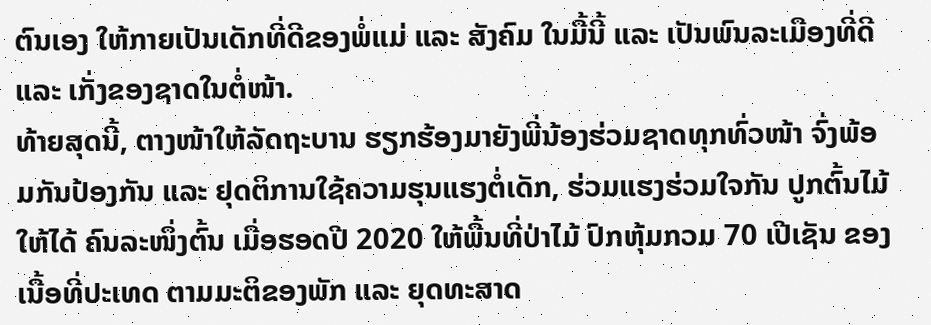ຕົນເອງ ໃຫ້ກາຍເປັນເດັກທີ່ດີຂອງພໍ່ແມ່ ແລະ ສັງຄົມ ໃນມື້ນີ້ ແລະ ເປັນພົນລະເມືອງທີ່ດີ ແລະ ເກັ່ງຂອງຊາດໃນຕໍ່ໜ້າ.
ທ້າຍສຸດນີ້, ຕາງໜ້າໃຫ້ລັດຖະບານ ຮຽກຮ້ອງມາຍັງພີ່ນ້ອງຮ່ວມຊາດທຸກທົ່ວໜ້າ ຈົ່ງພ້ອມກັນປ້ອງກັນ ແລະ ຢຸດຕິການໃຊ້ຄວາມຮຸນແຮງຕໍ່ເດັກ, ຮ່ວມແຮງຮ່ວມໃຈກັນ ປູກຕົ້ນໄມ້ໃຫ້ໄດ້ ຄົນລະໜຶ່ງຕົ້ນ ເມື່ອຮອດປີ 2020 ໃຫ້ພື້ນທີ່ປ່າໄມ້ ປົກຫຸ້ມກວມ 70 ເປີເຊັນ ຂອງເນື້ອທີ່ປະເທດ ຕາມມະຕິຂອງພັກ ແລະ ຍຸດທະສາດ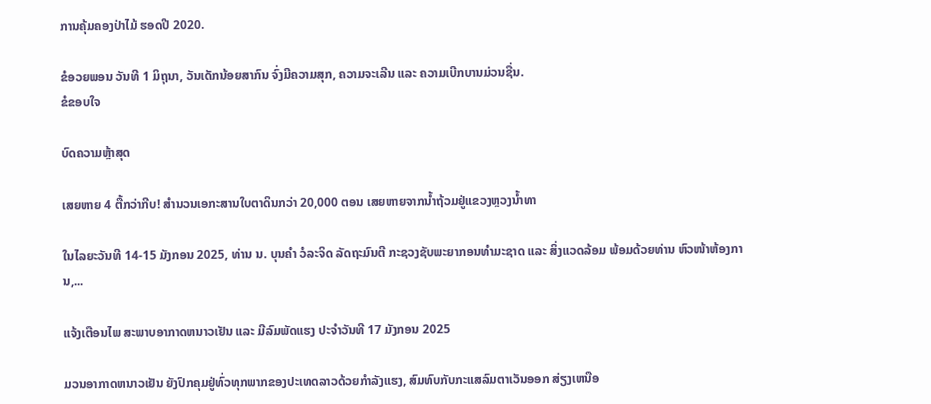ການຄຸ້ມຄອງປ່າໄມ້ ຮອດປີ 2020.

ຂໍອວຍພອນ ວັນທີ 1 ມິຖຸນາ, ວັນເດັກນ້ອຍສາກົນ ຈົ່ງມີຄວາມສຸກ, ຄວາມຈະເລີນ ແລະ ຄວາມເບີກບານມ່ວນຊື່ນ.
ຂໍຂອບໃຈ

ບົດຄວາມຫຼ້າສຸດ

ເສຍຫາຍ 4 ຕື້ກວ່າກີບ! ສຳນວນເອກະສານໃບຕາດິນກວ່າ 20,000 ຕອນ ເສຍຫາຍຈາກນ້ຳຖ້ວມຢູ່ແຂວງຫຼວງນ້ຳທາ

ໃນໄລຍະວັນທີ 14-15 ມັງກອນ 2025, ທ່ານ ນ. ບຸນຄໍາ ວໍລະຈິດ ລັດຖະມົນຕີ ກະຊວງຊັບພະຍາກອນທໍາມະຊາດ ແລະ ສິ່ງແວດລ້ອມ ພ້ອມດ້ວຍທ່ານ ຫົວໜ້າຫ້ອງການ,...

ແຈ້ງເຕືອນໄພ ສະພາບອາກາດຫນາວເຢັນ ແລະ ມີລົມພັດແຮງ ປະຈໍາວັນທີ 17 ມັງກອນ 2025

ມວນອາກາດຫນາວເຢັນ ຍັງປົກຄຸມຢູ່ທົ່ວທຸກພາກຂອງປະເທດລາວດ້ວຍກໍາລັງແຮງ, ສົມທົບກັບກະແສລົມຕາເວັນອອກ ສ່ຽງເຫນືອ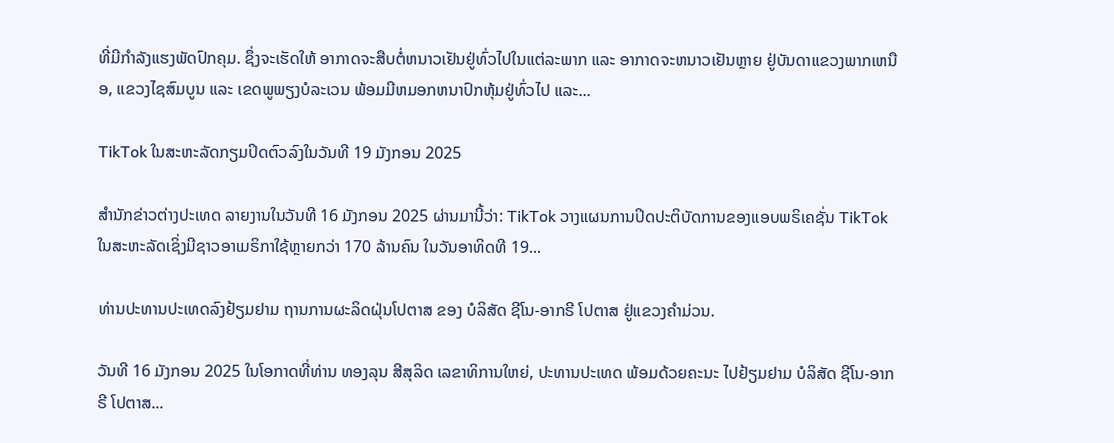ທີ່ມີກໍາລັງແຮງພັດປົກຄຸມ. ຊຶ່ງຈະເຮັດໃຫ້ ອາກາດຈະສືບຕໍ່ຫນາວເຢັນຢູ່ທົ່ວໄປໃນແຕ່ລະພາກ ແລະ ອາກາດຈະຫນາວເຢັນຫຼາຍ ຢູ່ບັນດາແຂວງພາກເຫນືອ, ແຂວງໄຊສົມບູນ ແລະ ເຂດພູພຽງບໍລະເວນ ພ້ອມມີຫມອກຫນາປົກຫຸ້ມຢູ່ທົ່ວໄປ ແລະ...

TikTok ໃນສະຫະລັດກຽມປິດຕົວລົງໃນວັນທີ 19 ມັງກອນ 2025

ສຳນັກຂ່າວຕ່າງປະເທດ ລາຍງານໃນວັນທີ 16 ມັງກອນ 2025 ຜ່ານມານີ້ວ່າ: TikTok ວາງແຜນການປິດປະຕິບັດການຂອງແອບພຣິເຄຊັ່ນ TikTok ໃນສະຫະລັດເຊິ່ງມີຊາວອາເມຣິກາໃຊ້ຫຼາຍກວ່າ 170 ລ້ານຄົນ ໃນວັນອາທິດທີ 19...

ທ່ານປະທານປະເທດລົງຢ້ຽມຢາມ ຖານການຜະລິດຝຸ່ນໂປຕາສ ຂອງ ບໍລິສັດ ຊີໂນ-ອາກຣີ ໂປຕາສ ຢູ່ແຂວງຄໍາມ່ວນ.

ວັນທີ 16 ມັງກອນ 2025 ໃນໂອກາດທີ່ທ່ານ ທອງລຸນ ສີສຸລິດ ເລຂາທິການໃຫຍ່, ປະທານປະເທດ ພ້ອມດ້ວຍຄະນະ ໄປຢ້ຽມຢາມ ບໍລິສັດ ຊີໂນ-ອາກຣີ ໂປຕາສ...